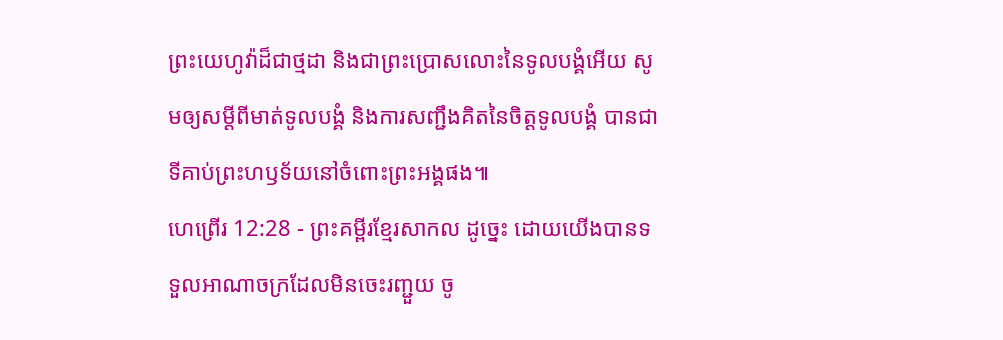ព្រះយេហូវ៉ាដ៏ជាថ្មដា និងជាព្រះប្រោសលោះនៃទូលបង្គំអើយ សូមឲ្យសម្ដីពីមាត់ទូលបង្គំ និងការសញ្ជឹងគិតនៃចិត្តទូលបង្គំ បានជាទីគាប់ព្រះហឫទ័យនៅចំពោះព្រះអង្គផង៕
ហេព្រើរ 12:28 - ព្រះគម្ពីរខ្មែរសាកល ដូច្នេះ ដោយយើងបានទទួលអាណាចក្រដែលមិនចេះរញ្ជួយ ចូ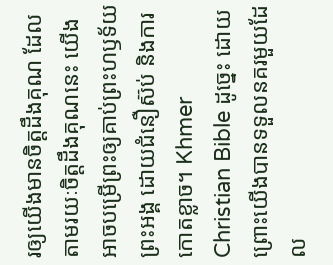រឲ្យយើងមានចិត្តដឹងគុណ ដែលតាមរយៈចិត្តដឹងគុណនេះ យើងអាចបម្រើព្រះឲ្យគាប់ព្រះហឫទ័យព្រះអង្គ ដោយជំនឿស៊ប់ និងការកោតខ្លាច។ Khmer Christian Bible ដូច្នេះ ដោយព្រោះយើងបានទទួលនគរមួយដែល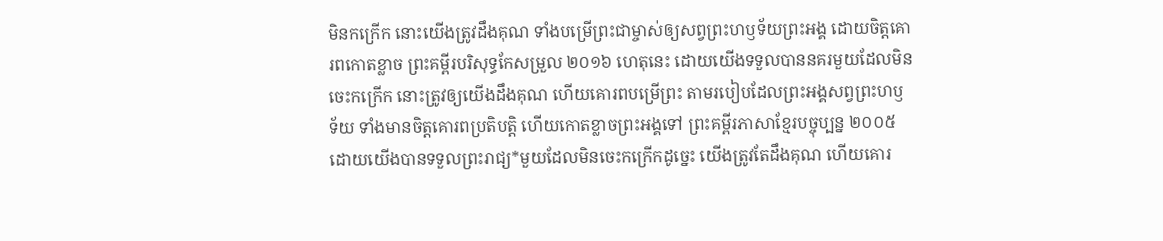មិនកក្រើក នោះយើងត្រូវដឹងគុណ ទាំងបម្រើព្រះជាម្ចាស់ឲ្យសព្វព្រះហឫទ័យព្រះអង្គ ដោយចិត្ដគោរពកោតខ្លាច ព្រះគម្ពីរបរិសុទ្ធកែសម្រួល ២០១៦ ហេតុនេះ ដោយយើងទទួលបាននគរមួយដែលមិនចេះកក្រើក នោះត្រូវឲ្យយើងដឹងគុណ ហើយគោរពបម្រើព្រះ តាមរបៀបដែលព្រះអង្គសព្វព្រះហឫទ័យ ទាំងមានចិត្តគោរពប្រតិបត្តិ ហើយកោតខ្លាចព្រះអង្គទៅ ព្រះគម្ពីរភាសាខ្មែរបច្ចុប្បន្ន ២០០៥ ដោយយើងបានទទួលព្រះរាជ្យ*មួយដែលមិនចេះកក្រើកដូច្នេះ យើងត្រូវតែដឹងគុណ ហើយគោរ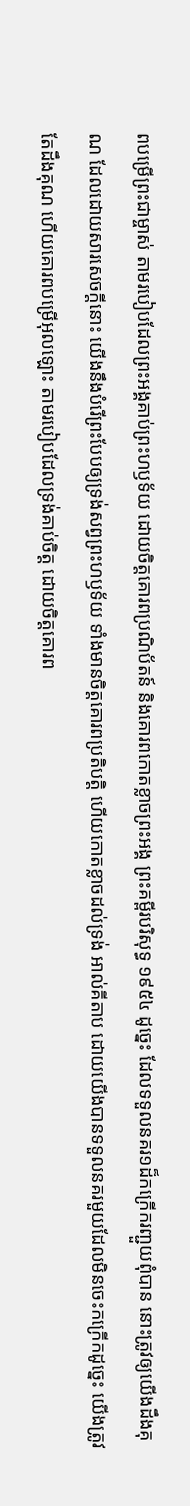ពបម្រើព្រះជាម្ចាស់ តាមរបៀបដែលព្រះអង្គគាប់ព្រះហឫទ័យ ដោយចិត្តគោរពប្រណិប័តន៍ និងគោរពកោតខ្លាចព្រះអង្គ ព្រះគម្ពីរបរិសុទ្ធ ១៩៥៤ ដូច្នេះ ដែលទទួលនគរ១ដ៏កក្រើករញ្ជួយពុំបាន នោះត្រូវឲ្យយើងដឹងគុណ ដែលដោយសារសេចក្ដីនោះ យើងនឹងបំរើព្រះបែបឲ្យទ្រង់សព្វព្រះហឫទ័យ ទាំងមានចិត្តគោរពប្រតិបត្តិ ហើយកោតខ្លាចដល់ទ្រង់ អាល់គីតាប ដោយយើងបានទទួលនគរមួយដែលមិនចេះកក្រើកដូច្នេះ យើងត្រូវតែដឹងគុណ ហើយគោរពបម្រើអុលឡោះ តាមរបៀបដែលទ្រង់គាប់ចិត្ត ដោយចិត្ដគោរព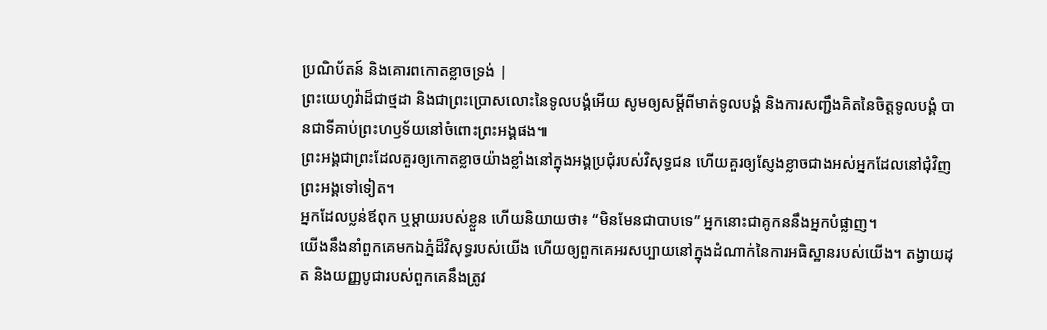ប្រណិប័តន៍ និងគោរពកោតខ្លាចទ្រង់ |
ព្រះយេហូវ៉ាដ៏ជាថ្មដា និងជាព្រះប្រោសលោះនៃទូលបង្គំអើយ សូមឲ្យសម្ដីពីមាត់ទូលបង្គំ និងការសញ្ជឹងគិតនៃចិត្តទូលបង្គំ បានជាទីគាប់ព្រះហឫទ័យនៅចំពោះព្រះអង្គផង៕
ព្រះអង្គជាព្រះដែលគួរឲ្យកោតខ្លាចយ៉ាងខ្លាំងនៅក្នុងអង្គប្រជុំរបស់វិសុទ្ធជន ហើយគួរឲ្យស្ញែងខ្លាចជាងអស់អ្នកដែលនៅជុំវិញព្រះអង្គទៅទៀត។
អ្នកដែលប្លន់ឪពុក ឬម្ដាយរបស់ខ្លួន ហើយនិយាយថា៖ “មិនមែនជាបាបទេ” អ្នកនោះជាគូកននឹងអ្នកបំផ្លាញ។
យើងនឹងនាំពួកគេមកឯភ្នំដ៏វិសុទ្ធរបស់យើង ហើយឲ្យពួកគេអរសប្បាយនៅក្នុងដំណាក់នៃការអធិស្ឋានរបស់យើង។ តង្វាយដុត និងយញ្ញបូជារបស់ពួកគេនឹងត្រូវ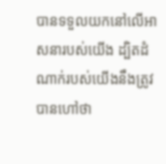បានទទួលយកនៅលើអាសនារបស់យើង ដ្បិតដំណាក់របស់យើងនឹងត្រូវបានហៅថា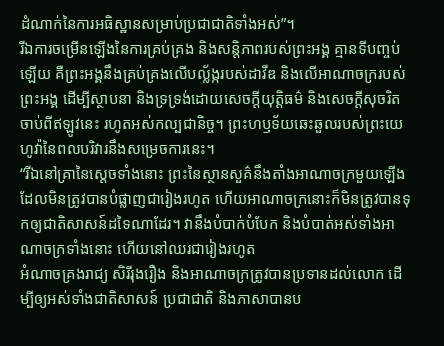ដំណាក់នៃការអធិស្ឋានសម្រាប់ប្រជាជាតិទាំងអស់”។
រីឯការចម្រើនឡើងនៃការគ្រប់គ្រង និងសន្តិភាពរបស់ព្រះអង្គ គ្មានទីបញ្ចប់ឡើយ គឺព្រះអង្គនឹងគ្រប់គ្រងលើបល្ល័ង្ករបស់ដាវីឌ និងលើអាណាចក្ររបស់ព្រះអង្គ ដើម្បីស្ថាបនា និងទ្រទ្រង់ដោយសេចក្ដីយុត្តិធម៌ និងសេចក្ដីសុចរិត ចាប់ពីឥឡូវនេះ រហូតអស់កល្បជានិច្ច។ ព្រះហឫទ័យឆេះឆួលរបស់ព្រះយេហូវ៉ានៃពលបរិវារនឹងសម្រេចការនេះ។
“រីឯនៅគ្រានៃស្ដេចទាំងនោះ ព្រះនៃស្ថានសួគ៌នឹងតាំងអាណាចក្រមួយឡើង ដែលមិនត្រូវបានបំផ្លាញជារៀងរហូត ហើយអាណាចក្រនោះក៏មិនត្រូវបានទុកឲ្យជាតិសាសន៍ដទៃណាដែរ។ វានឹងបំបាក់បំបែក និងបំបាត់អស់ទាំងអាណាចក្រទាំងនោះ ហើយនៅឈរជារៀងរហូត
អំណាចគ្រងរាជ្យ សិរីរុងរឿង និងអាណាចក្រត្រូវបានប្រទានដល់លោក ដើម្បីឲ្យអស់ទាំងជាតិសាសន៍ ប្រជាជាតិ និងភាសាបានប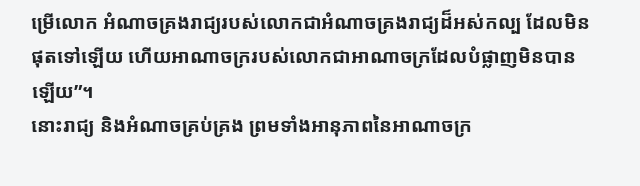ម្រើលោក អំណាចគ្រងរាជ្យរបស់លោកជាអំណាចគ្រងរាជ្យដ៏អស់កល្ប ដែលមិនផុតទៅឡើយ ហើយអាណាចក្ររបស់លោកជាអាណាចក្រដែលបំផ្លាញមិនបានឡើយ”។
នោះរាជ្យ និងអំណាចគ្រប់គ្រង ព្រមទាំងអានុភាពនៃអាណាចក្រ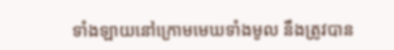ទាំងឡាយនៅក្រោមមេឃទាំងមូល នឹងត្រូវបាន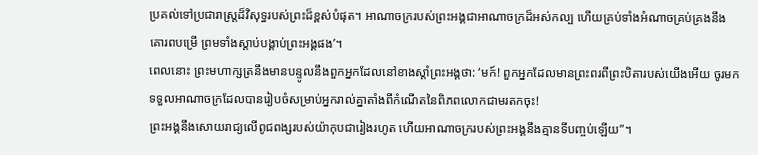ប្រគល់ទៅប្រជារាស្ត្រដ៏វិសុទ្ធរបស់ព្រះដ៏ខ្ពស់បំផុត។ អាណាចក្ររបស់ព្រះអង្គជាអាណាចក្រដ៏អស់កល្ប ហើយគ្រប់ទាំងអំណាចគ្រប់គ្រងនឹងគោរពបម្រើ ព្រមទាំងស្ដាប់បង្គាប់ព្រះអង្គផង’។
ពេលនោះ ព្រះមហាក្សត្រនឹងមានបន្ទូលនឹងពួកអ្នកដែលនៅខាងស្ដាំព្រះអង្គថា: ‘មក៍! ពួកអ្នកដែលមានព្រះពរពីព្រះបិតារបស់យើងអើយ ចូរមកទទួលអាណាចក្រដែលបានរៀបចំសម្រាប់អ្នករាល់គ្នាតាំងពីកំណើតនៃពិភពលោកជាមរតកចុះ!
ព្រះអង្គនឹងសោយរាជ្យលើពូជពង្សរបស់យ៉ាកុបជារៀងរហូត ហើយអាណាចក្ររបស់ព្រះអង្គនឹងគ្មានទីបញ្ចប់ឡើយ”។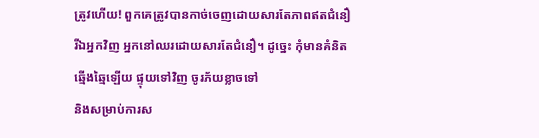ត្រូវហើយ! ពួកគេត្រូវបានកាច់ចេញដោយសារតែភាពឥតជំនឿ រីឯអ្នកវិញ អ្នកនៅឈរដោយសារតែជំនឿ។ ដូច្នេះ កុំមានគំនិតឆ្មើងឆ្មៃឡើយ ផ្ទុយទៅវិញ ចូរភ័យខ្លាចទៅ
និងសម្រាប់ការស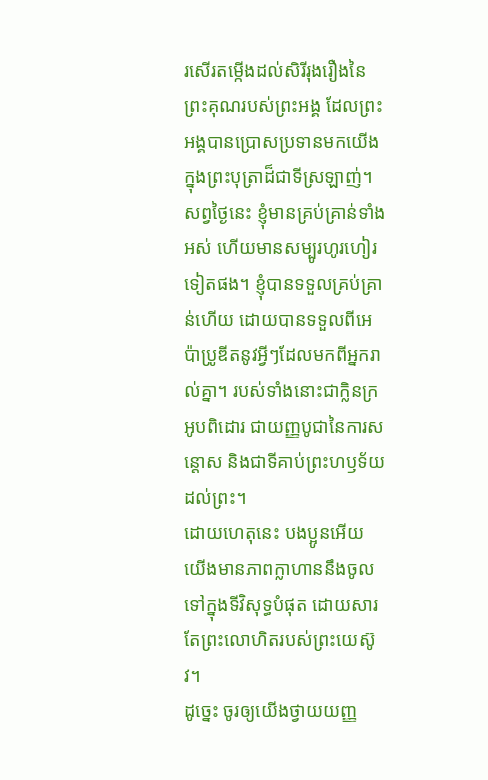រសើរតម្កើងដល់សិរីរុងរឿងនៃព្រះគុណរបស់ព្រះអង្គ ដែលព្រះអង្គបានប្រោសប្រទានមកយើងក្នុងព្រះបុត្រាដ៏ជាទីស្រឡាញ់។
សព្វថ្ងៃនេះ ខ្ញុំមានគ្រប់គ្រាន់ទាំងអស់ ហើយមានសម្បូរហូរហៀរទៀតផង។ ខ្ញុំបានទទួលគ្រប់គ្រាន់ហើយ ដោយបានទទួលពីអេប៉ាប្រូឌីតនូវអ្វីៗដែលមកពីអ្នករាល់គ្នា។ របស់ទាំងនោះជាក្លិនក្រអូបពិដោរ ជាយញ្ញបូជានៃការសន្ដោស និងជាទីគាប់ព្រះហឫទ័យដល់ព្រះ។
ដោយហេតុនេះ បងប្អូនអើយ យើងមានភាពក្លាហាននឹងចូលទៅក្នុងទីវិសុទ្ធបំផុត ដោយសារតែព្រះលោហិតរបស់ព្រះយេស៊ូវ។
ដូច្នេះ ចូរឲ្យយើងថ្វាយយញ្ញ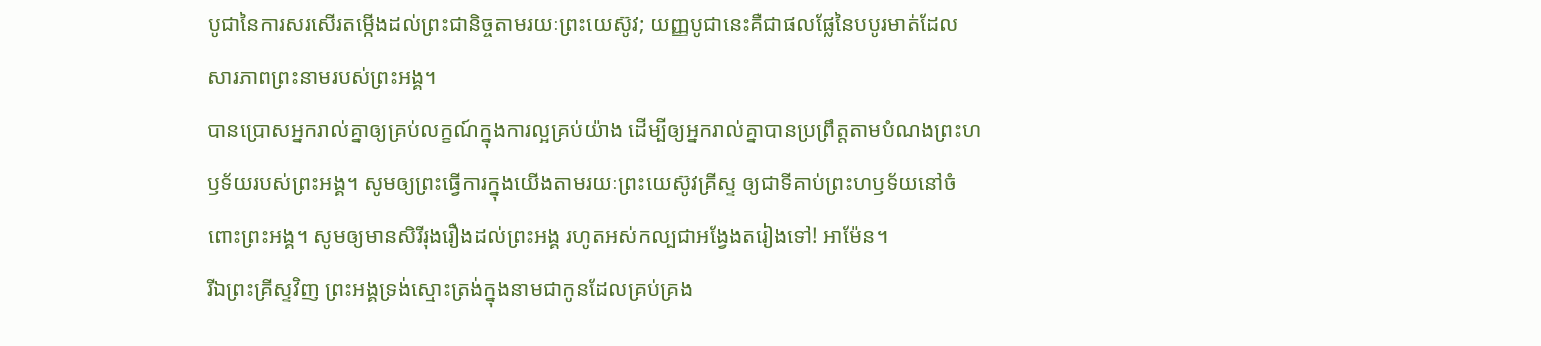បូជានៃការសរសើរតម្កើងដល់ព្រះជានិច្ចតាមរយៈព្រះយេស៊ូវ; យញ្ញបូជានេះគឺជាផលផ្លែនៃបបូរមាត់ដែលសារភាពព្រះនាមរបស់ព្រះអង្គ។
បានប្រោសអ្នករាល់គ្នាឲ្យគ្រប់លក្ខណ៍ក្នុងការល្អគ្រប់យ៉ាង ដើម្បីឲ្យអ្នករាល់គ្នាបានប្រព្រឹត្តតាមបំណងព្រះហឫទ័យរបស់ព្រះអង្គ។ សូមឲ្យព្រះធ្វើការក្នុងយើងតាមរយៈព្រះយេស៊ូវគ្រីស្ទ ឲ្យជាទីគាប់ព្រះហឫទ័យនៅចំពោះព្រះអង្គ។ សូមឲ្យមានសិរីរុងរឿងដល់ព្រះអង្គ រហូតអស់កល្បជាអង្វែងតរៀងទៅ! អាម៉ែន។
រីឯព្រះគ្រីស្ទវិញ ព្រះអង្គទ្រង់ស្មោះត្រង់ក្នុងនាមជាកូនដែលគ្រប់គ្រង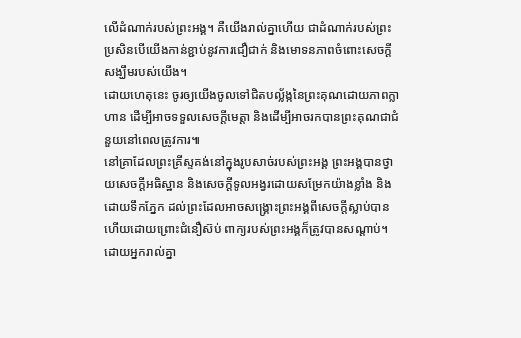លើដំណាក់របស់ព្រះអង្គ។ គឺយើងរាល់គ្នាហើយ ជាដំណាក់របស់ព្រះ ប្រសិនបើយើងកាន់ខ្ជាប់នូវការជឿជាក់ និងមោទនភាពចំពោះសេចក្ដីសង្ឃឹមរបស់យើង។
ដោយហេតុនេះ ចូរឲ្យយើងចូលទៅជិតបល្ល័ង្កនៃព្រះគុណដោយភាពក្លាហាន ដើម្បីអាចទទួលសេចក្ដីមេត្តា និងដើម្បីអាចរកបានព្រះគុណជាជំនួយនៅពេលត្រូវការ៕
នៅគ្រាដែលព្រះគ្រីស្ទគង់នៅក្នុងរូបសាច់របស់ព្រះអង្គ ព្រះអង្គបានថ្វាយសេចក្ដីអធិស្ឋាន និងសេចក្ដីទូលអង្វរដោយសម្រែកយ៉ាងខ្លាំង និងដោយទឹកភ្នែក ដល់ព្រះដែលអាចសង្គ្រោះព្រះអង្គពីសេចក្ដីស្លាប់បាន ហើយដោយព្រោះជំនឿស៊ប់ ពាក្យរបស់ព្រះអង្គក៏ត្រូវបានសណ្ដាប់។
ដោយអ្នករាល់គ្នា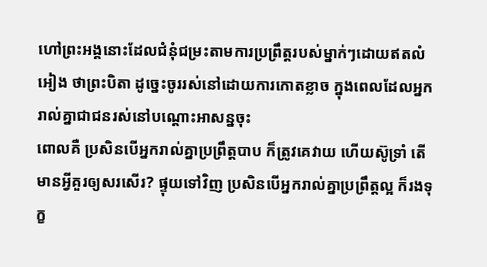ហៅព្រះអង្គនោះដែលជំនុំជម្រះតាមការប្រព្រឹត្តរបស់ម្នាក់ៗដោយឥតលំអៀង ថាព្រះបិតា ដូច្នេះចូររស់នៅដោយការកោតខ្លាច ក្នុងពេលដែលអ្នករាល់គ្នាជាជនរស់នៅបណ្ដោះអាសន្នចុះ
ពោលគឺ ប្រសិនបើអ្នករាល់គ្នាប្រព្រឹត្តបាប ក៏ត្រូវគេវាយ ហើយស៊ូទ្រាំ តើមានអ្វីគួរឲ្យសរសើរ? ផ្ទុយទៅវិញ ប្រសិនបើអ្នករាល់គ្នាប្រព្រឹត្តល្អ ក៏រងទុក្ខ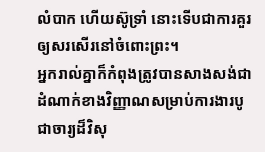លំបាក ហើយស៊ូទ្រាំ នោះទើបជាការគួរឲ្យសរសើរនៅចំពោះព្រះ។
អ្នករាល់គ្នាក៏កំពុងត្រូវបានសាងសង់ជាដំណាក់ខាងវិញ្ញាណសម្រាប់ការងារបូជាចារ្យដ៏វិសុ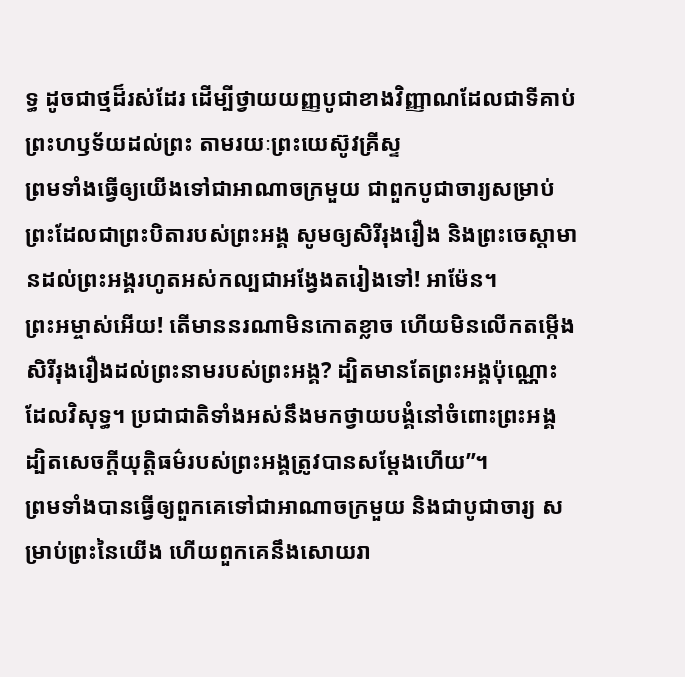ទ្ធ ដូចជាថ្មដ៏រស់ដែរ ដើម្បីថ្វាយយញ្ញបូជាខាងវិញ្ញាណដែលជាទីគាប់ព្រះហឫទ័យដល់ព្រះ តាមរយៈព្រះយេស៊ូវគ្រីស្ទ
ព្រមទាំងធ្វើឲ្យយើងទៅជាអាណាចក្រមួយ ជាពួកបូជាចារ្យសម្រាប់ព្រះដែលជាព្រះបិតារបស់ព្រះអង្គ សូមឲ្យសិរីរុងរឿង និងព្រះចេស្ដាមានដល់ព្រះអង្គរហូតអស់កល្បជាអង្វែងតរៀងទៅ! អាម៉ែន។
ព្រះអម្ចាស់អើយ! តើមាននរណាមិនកោតខ្លាច ហើយមិនលើកតម្កើងសិរីរុងរឿងដល់ព្រះនាមរបស់ព្រះអង្គ? ដ្បិតមានតែព្រះអង្គប៉ុណ្ណោះ ដែលវិសុទ្ធ។ ប្រជាជាតិទាំងអស់នឹងមកថ្វាយបង្គំនៅចំពោះព្រះអង្គ ដ្បិតសេចក្ដីយុត្តិធម៌របស់ព្រះអង្គត្រូវបានសម្ដែងហើយ”។
ព្រមទាំងបានធ្វើឲ្យពួកគេទៅជាអាណាចក្រមួយ និងជាបូជាចារ្យ សម្រាប់ព្រះនៃយើង ហើយពួកគេនឹងសោយរា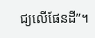ជ្យលើផែនដី”។